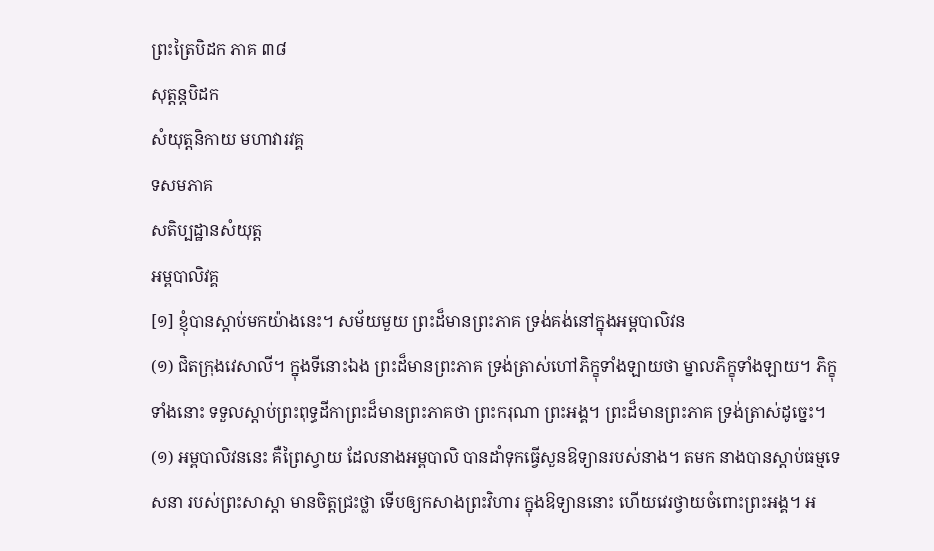ព្រះត្រៃបិដក ភាគ ៣៨
សុត្តន្តបិដក
សំយុត្តនិកាយ មហាវារវគ្គ
ទសមភាគ
សតិប្បដ្ឋានសំយុត្ត
អម្ពបាលិវគ្គ
[១] ខ្ញុំបានស្តាប់មកយ៉ាងនេះ។ សម័យមួយ ព្រះដ៏មានព្រះភាគ ទ្រង់គង់នៅក្នុងអម្ពបាលិវន
(១) ជិតក្រុងវេសាលី។ ក្នុងទីនោះឯង ព្រះដ៏មានព្រះភាគ ទ្រង់ត្រាស់ហៅភិក្ខុទាំងឡាយថា ម្នាលភិក្ខុទាំងឡាយ។ ភិក្ខុទាំងនោះ ទទួលស្តាប់ព្រះពុទ្ធដីកាព្រះដ៏មានព្រះភាគថា ព្រះករុណា ព្រះអង្គ។ ព្រះដ៏មានព្រះភាគ ទ្រង់ត្រាស់ដូច្នេះ។
(១) អម្ពបាលិវននេះ គឺព្រៃស្វាយ ដែលនាងអម្ពបាលិ បានដាំទុកធ្វើសួនឱទ្យានរបស់នាង។ តមក នាងបានស្តាប់ធម្មទេសនា របស់ព្រះសាស្តា មានចិត្តជ្រះថ្លា ទើបឲ្យកសាងព្រះវិហារ ក្នុងឱទ្យាននោះ ហើយវេរថ្វាយចំពោះព្រះអង្គ។ អ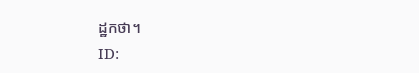ដ្ឋកថា។
ID: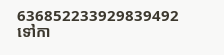636852233929839492
ទៅកា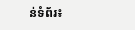ន់ទំព័រ៖